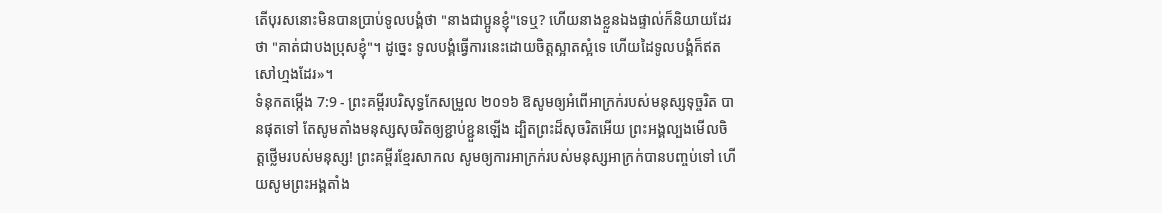តើបុរសនោះមិនបានប្រាប់ទូលបង្គំថា "នាងជាប្អូនខ្ញុំ"ទេឬ? ហើយនាងខ្លួនឯងផ្ទាល់ក៏និយាយដែរថា "គាត់ជាបងប្រុសខ្ញុំ"។ ដូច្នេះ ទូលបង្គំធ្វើការនេះដោយចិត្តស្អាតស្អំទេ ហើយដៃទូលបង្គំក៏ឥតសៅហ្មងដែរ»។
ទំនុកតម្កើង 7:9 - ព្រះគម្ពីរបរិសុទ្ធកែសម្រួល ២០១៦ ឱសូមឲ្យអំពើអាក្រក់របស់មនុស្សទុច្ចរិត បានផុតទៅ តែសូមតាំងមនុស្សសុចរិតឲ្យខ្ជាប់ខ្ជួនឡើង ដ្បិតព្រះដ៏សុចរិតអើយ ព្រះអង្គល្បងមើលចិត្តថ្លើមរបស់មនុស្ស! ព្រះគម្ពីរខ្មែរសាកល សូមឲ្យការអាក្រក់របស់មនុស្សអាក្រក់បានបញ្ចប់ទៅ ហើយសូមព្រះអង្គតាំង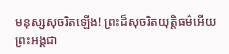មនុស្សសុចរិតឡើង! ព្រះដ៏សុចរិតយុត្តិធម៌អើយ ព្រះអង្គជា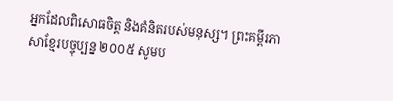អ្នកដែលពិសោធចិត្ត និងគំនិតរបស់មនុស្ស។ ព្រះគម្ពីរភាសាខ្មែរបច្ចុប្បន្ន ២០០៥ សូមប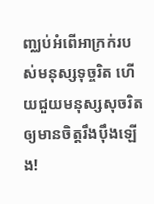ញ្ឈប់អំពើអាក្រក់របស់មនុស្សទុច្ចរិត ហើយជួយមនុស្សសុចរិត ឲ្យមានចិត្តរឹងប៉ឹងឡើង!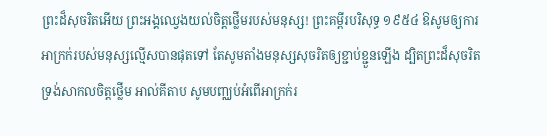ព្រះដ៏សុចរិតអើយ ព្រះអង្គឈ្វេងយល់ចិត្តថ្លើមរបស់មនុស្ស! ព្រះគម្ពីរបរិសុទ្ធ ១៩៥៤ ឱសូមឲ្យការអាក្រក់របស់មនុស្សល្មើសបានផុតទៅ តែសូមតាំងមនុស្សសុចរិតឲ្យខ្ជាប់ខ្ជួនឡើង ដ្បិតព្រះដ៏សុចរិតទ្រង់សាកលចិត្តថ្លើម អាល់គីតាប សូមបញ្ឈប់អំពើអាក្រក់រ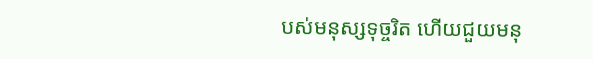បស់មនុស្សទុច្ចរិត ហើយជួយមនុ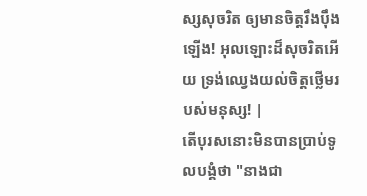ស្សសុចរិត ឲ្យមានចិត្តរឹងប៉ឹងឡើង! អុលឡោះដ៏សុចរិតអើយ ទ្រង់ឈ្វេងយល់ចិត្តថ្លើមរបស់មនុស្ស! |
តើបុរសនោះមិនបានប្រាប់ទូលបង្គំថា "នាងជា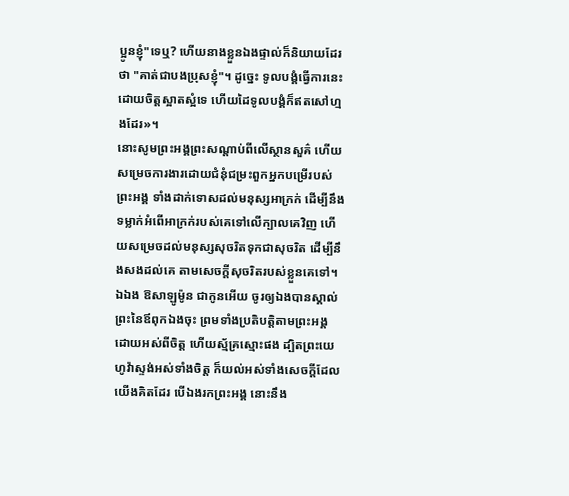ប្អូនខ្ញុំ"ទេឬ? ហើយនាងខ្លួនឯងផ្ទាល់ក៏និយាយដែរថា "គាត់ជាបងប្រុសខ្ញុំ"។ ដូច្នេះ ទូលបង្គំធ្វើការនេះដោយចិត្តស្អាតស្អំទេ ហើយដៃទូលបង្គំក៏ឥតសៅហ្មងដែរ»។
នោះសូមព្រះអង្គព្រះសណ្តាប់ពីលើស្ថានសួគ៌ ហើយសម្រេចការងារដោយជំនុំជម្រះពួកអ្នកបម្រើរបស់ព្រះអង្គ ទាំងដាក់ទោសដល់មនុស្សអាក្រក់ ដើម្បីនឹងទម្លាក់អំពើអាក្រក់របស់គេទៅលើក្បាលគេវិញ ហើយសម្រេចដល់មនុស្សសុចរិតទុកជាសុចរិត ដើម្បីនឹងសងដល់គេ តាមសេចក្ដីសុចរិតរបស់ខ្លួនគេទៅ។
ឯឯង ឱសាឡូម៉ូន ជាកូនអើយ ចូរឲ្យឯងបានស្គាល់ព្រះនៃឪពុកឯងចុះ ព្រមទាំងប្រតិបត្តិតាមព្រះអង្គ ដោយអស់ពីចិត្ត ហើយស្ម័គ្រស្មោះផង ដ្បិតព្រះយេហូវ៉ាស្ទង់អស់ទាំងចិត្ត ក៏យល់អស់ទាំងសេចក្ដីដែលយើងគិតដែរ បើឯងរកព្រះអង្គ នោះនឹង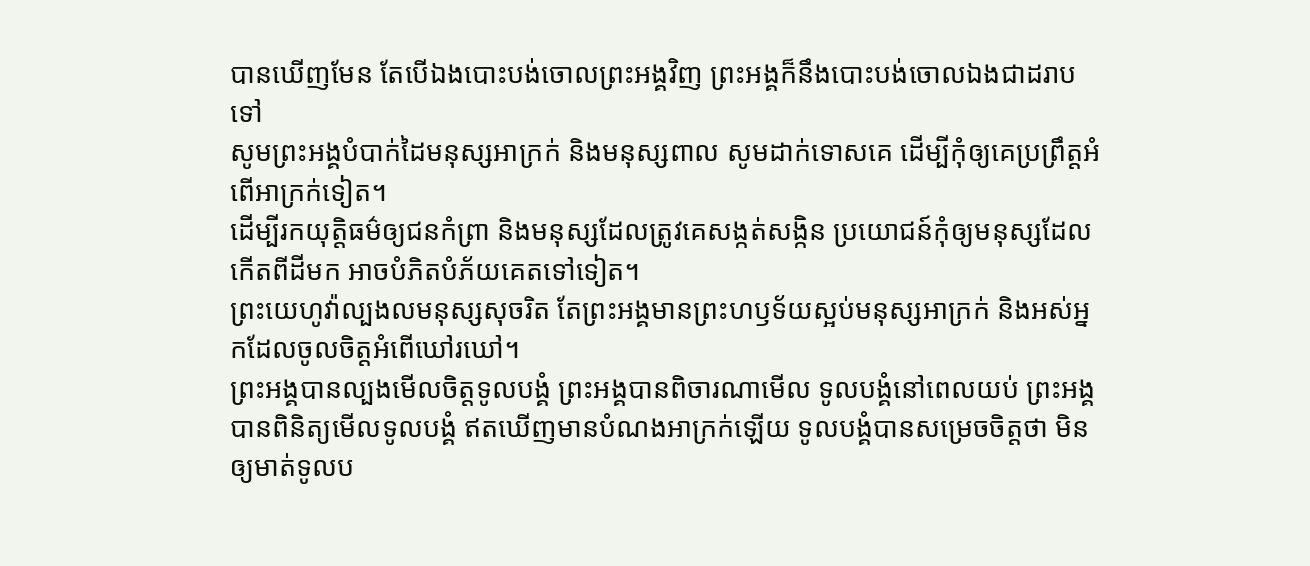បានឃើញមែន តែបើឯងបោះបង់ចោលព្រះអង្គវិញ ព្រះអង្គក៏នឹងបោះបង់ចោលឯងជាដរាបទៅ
សូមព្រះអង្គបំបាក់ដៃមនុស្សអាក្រក់ និងមនុស្សពាល សូមដាក់ទោសគេ ដើម្បីកុំឲ្យគេប្រព្រឹត្តអំពើអាក្រក់ទៀត។
ដើម្បីរកយុត្តិធម៌ឲ្យជនកំព្រា និងមនុស្សដែលត្រូវគេសង្កត់សង្កិន ប្រយោជន៍កុំឲ្យមនុស្សដែលកើតពីដីមក អាចបំភិតបំភ័យគេតទៅទៀត។
ព្រះយេហូវ៉ាល្បងលមនុស្សសុចរិត តែព្រះអង្គមានព្រះហឫទ័យស្អប់មនុស្សអាក្រក់ និងអស់អ្នកដែលចូលចិត្តអំពើឃៅរឃៅ។
ព្រះអង្គបានល្បងមើលចិត្តទូលបង្គំ ព្រះអង្គបានពិចារណាមើល ទូលបង្គំនៅពេលយប់ ព្រះអង្គបានពិនិត្យមើលទូលបង្គំ ឥតឃើញមានបំណងអាក្រក់ឡើយ ទូលបង្គំបានសម្រេចចិត្តថា មិនឲ្យមាត់ទូលប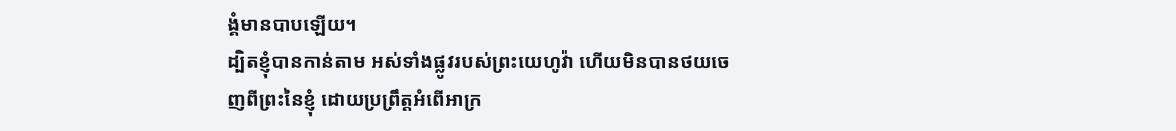ង្គំមានបាបឡើយ។
ដ្បិតខ្ញុំបានកាន់តាម អស់ទាំងផ្លូវរបស់ព្រះយេហូវ៉ា ហើយមិនបានថយចេញពីព្រះនៃខ្ញុំ ដោយប្រព្រឹត្តអំពើអាក្រ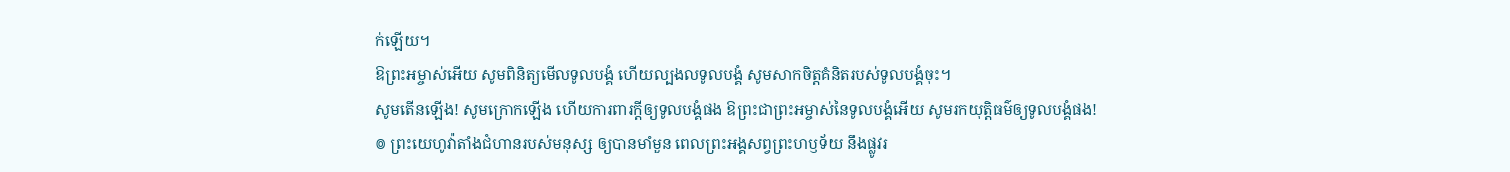ក់ឡើយ។
ឱព្រះអម្ចាស់អើយ សូមពិនិត្យមើលទូលបង្គំ ហើយល្បងលទូលបង្គំ សូមសាកចិត្តគំនិតរបស់ទូលបង្គំចុះ។
សូមតើនឡើង! សូមក្រោកឡើង ហើយការពារក្ដីឲ្យទូលបង្គំផង ឱព្រះជាព្រះអម្ចាស់នៃទូលបង្គំអើយ សូមរកយុត្តិធម៌ឲ្យទូលបង្គំផង!
៙ ព្រះយេហូវ៉ាតាំងជំហានរបស់មនុស្ស ឲ្យបានមាំមួន ពេលព្រះអង្គសព្វព្រះហឫទ័យ នឹងផ្លូវរ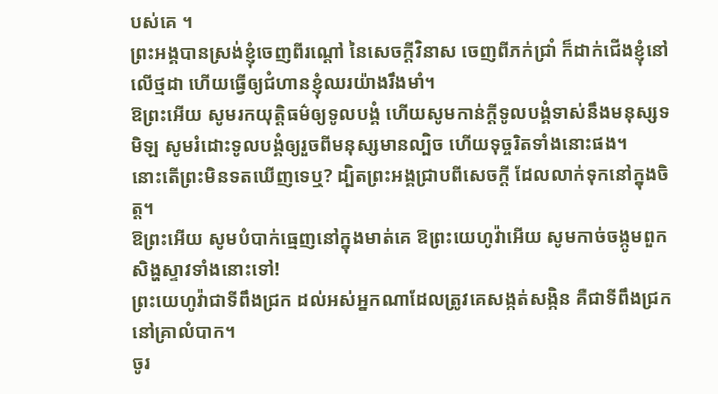បស់គេ ។
ព្រះអង្គបានស្រង់ខ្ញុំចេញពីរណ្ដៅ នៃសេចក្ដីវិនាស ចេញពីភក់ជ្រាំ ក៏ដាក់ជើងខ្ញុំនៅលើថ្មដា ហើយធ្វើឲ្យជំហានខ្ញុំឈរយ៉ាងរឹងមាំ។
ឱព្រះអើយ សូមរកយុត្តិធម៌ឲ្យទូលបង្គំ ហើយសូមកាន់ក្ដីទូលបង្គំទាស់នឹងមនុស្សទមិឡ សូមរំដោះទូលបង្គំឲ្យរួចពីមនុស្សមានល្បិច ហើយទុច្ចរិតទាំងនោះផង។
នោះតើព្រះមិនទតឃើញទេឬ? ដ្បិតព្រះអង្គជ្រាបពីសេចក្ដី ដែលលាក់ទុកនៅក្នុងចិត្ត។
ឱព្រះអើយ សូមបំបាក់ធ្មេញនៅក្នុងមាត់គេ ឱព្រះយេហូវ៉ាអើយ សូមកាច់ចង្កូមពួកសិង្ហស្ទាវទាំងនោះទៅ!
ព្រះយេហូវ៉ាជាទីពឹងជ្រក ដល់អស់អ្នកណាដែលត្រូវគេសង្កត់សង្កិន គឺជាទីពឹងជ្រកនៅគ្រាលំបាក។
ចូរ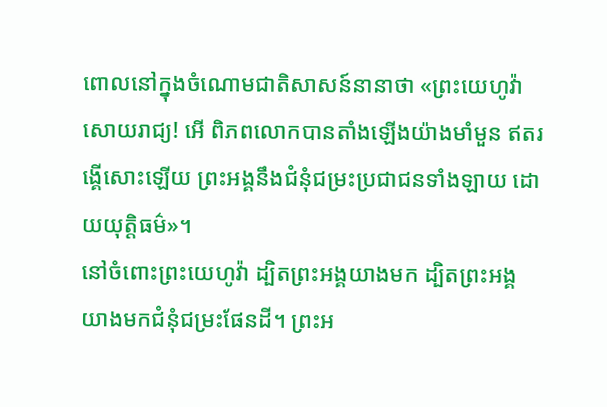ពោលនៅក្នុងចំណោមជាតិសាសន៍នានាថា «ព្រះយេហូវ៉ាសោយរាជ្យ! អើ ពិភពលោកបានតាំងឡើងយ៉ាងមាំមួន ឥតរង្គើសោះឡើយ ព្រះអង្គនឹងជំនុំជម្រះប្រជាជនទាំងឡាយ ដោយយុត្តិធម៌»។
នៅចំពោះព្រះយេហូវ៉ា ដ្បិតព្រះអង្គយាងមក ដ្បិតព្រះអង្គយាងមកជំនុំជម្រះផែនដី។ ព្រះអ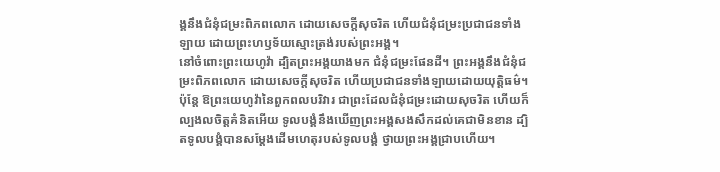ង្គនឹងជំនុំជម្រះពិភពលោក ដោយសេចក្ដីសុចរិត ហើយជំនុំជម្រះប្រជាជនទាំងឡាយ ដោយព្រះហឫទ័យស្មោះត្រង់របស់ព្រះអង្គ។
នៅចំពោះព្រះយេហូវ៉ា ដ្បិតព្រះអង្គយាងមក ជំនុំជម្រះផែនដី។ ព្រះអង្គនឹងជំនុំជម្រះពិភពលោក ដោយសេចក្ដីសុចរិត ហើយប្រជាជនទាំងឡាយដោយយុត្តិធម៌។
ប៉ុន្តែ ឱព្រះយេហូវ៉ានៃពួកពលបរិវារ ជាព្រះដែលជំនុំជម្រះដោយសុចរិត ហើយក៏ល្បងលចិត្តគំនិតអើយ ទូលបង្គំនឹងឃើញព្រះអង្គសងសឹកដល់គេជាមិនខាន ដ្បិតទូលបង្គំបានសម្ដែងដើមហេតុរបស់ទូលបង្គំ ថ្វាយព្រះអង្គជ្រាបហើយ។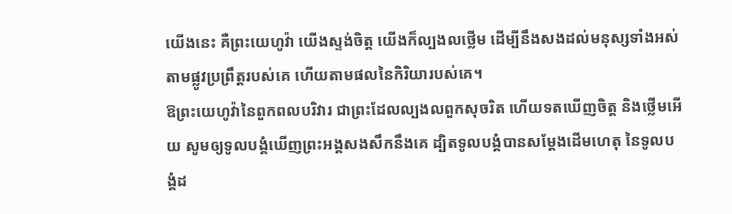យើងនេះ គឺព្រះយេហូវ៉ា យើងស្ទង់ចិត្ត យើងក៏ល្បងលថ្លើម ដើម្បីនឹងសងដល់មនុស្សទាំងអស់តាមផ្លូវប្រព្រឹត្តរបស់គេ ហើយតាមផលនៃកិរិយារបស់គេ។
ឱព្រះយេហូវ៉ានៃពួកពលបរិវារ ជាព្រះដែលល្បងលពួកសុចរិត ហើយទតឃើញចិត្ត និងថ្លើមអើយ សូមឲ្យទូលបង្គំឃើញព្រះអង្គសងសឹកនឹងគេ ដ្បិតទូលបង្គំបានសម្ដែងដើមហេតុ នៃទូលបង្គំដ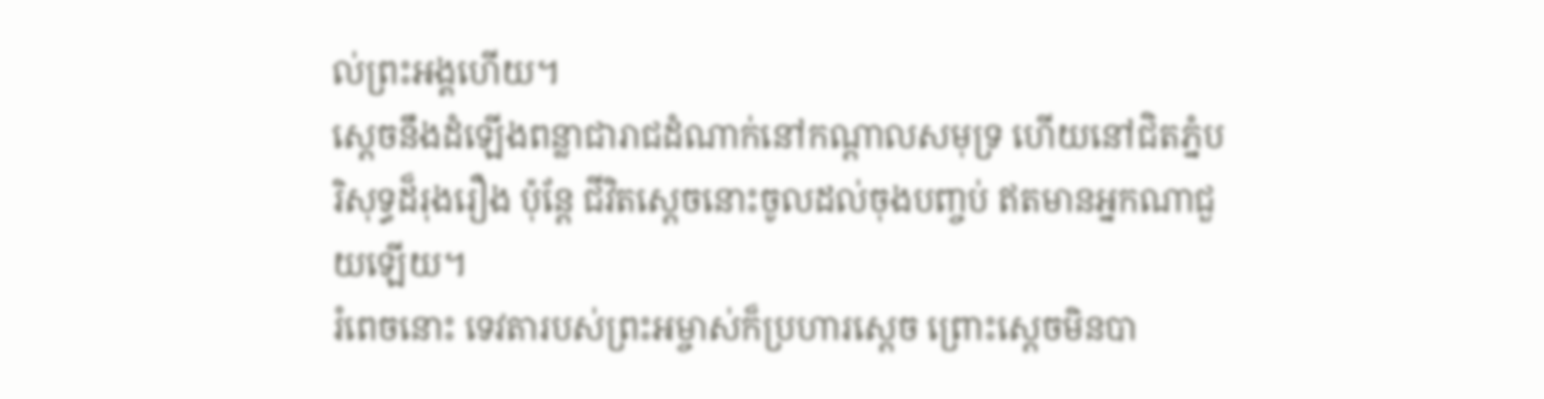ល់ព្រះអង្គហើយ។
ស្ដេចនឹងដំឡើងពន្លាជារាជដំណាក់នៅកណ្ដាលសមុទ្រ ហើយនៅជិតភ្នំបរិសុទ្ធដ៏រុងរឿង ប៉ុន្តែ ជីវិតស្ដេចនោះចូលដល់ចុងបញ្ចប់ ឥតមានអ្នកណាជួយឡើយ។
រំពេចនោះ ទេវតារបស់ព្រះអម្ចាស់ក៏ប្រហារស្តេច ព្រោះស្តេចមិនបា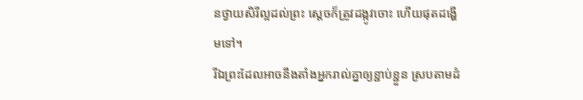នថ្វាយសិរីល្អដល់ព្រះ ស្ដេចក៏ត្រូវដង្កូវចោះ ហើយផុតដង្ហើមទៅ។
រីឯព្រះដែលអាចនឹងតាំងអ្នករាល់គ្នាឲ្យខ្ជាប់ខ្ជួន ស្របតាមដំ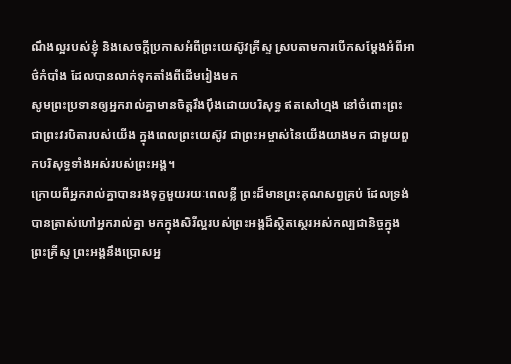ណឹងល្អរបស់ខ្ញុំ និងសេចក្ដីប្រកាសអំពីព្រះយេស៊ូវគ្រីស្ទ ស្របតាមការបើកសម្ដែងអំពីអាថ៌កំបាំង ដែលបានលាក់ទុកតាំងពីដើមរៀងមក
សូមព្រះប្រទានឲ្យអ្នករាល់គ្នាមានចិត្តរឹងប៉ឹងដោយបរិសុទ្ធ ឥតសៅហ្មង នៅចំពោះព្រះ ជាព្រះវរបិតារបស់យើង ក្នុងពេលព្រះយេស៊ូវ ជាព្រះអម្ចាស់នៃយើងយាងមក ជាមួយពួកបរិសុទ្ធទាំងអស់របស់ព្រះអង្គ។
ក្រោយពីអ្នករាល់គ្នាបានរងទុក្ខមួយរយៈពេលខ្លី ព្រះដ៏មានព្រះគុណសព្វគ្រប់ ដែលទ្រង់បានត្រាស់ហៅអ្នករាល់គ្នា មកក្នុងសិរីល្អរបស់ព្រះអង្គដ៏ស្ថិតស្ថេរអស់កល្បជានិច្ចក្នុងព្រះគ្រីស្ទ ព្រះអង្គនឹងប្រោសអ្ន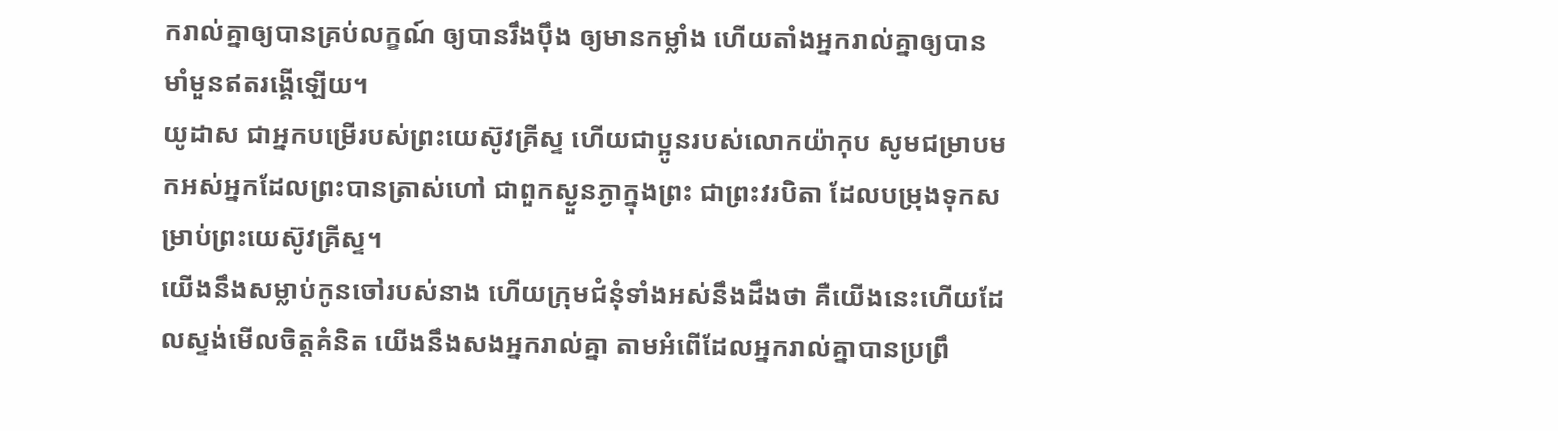ករាល់គ្នាឲ្យបានគ្រប់លក្ខណ៍ ឲ្យបានរឹងប៉ឹង ឲ្យមានកម្លាំង ហើយតាំងអ្នករាល់គ្នាឲ្យបានមាំមួនឥតរង្គើឡើយ។
យូដាស ជាអ្នកបម្រើរបស់ព្រះយេស៊ូវគ្រីស្ទ ហើយជាប្អូនរបស់លោកយ៉ាកុប សូមជម្រាបមកអស់អ្នកដែលព្រះបានត្រាស់ហៅ ជាពួកស្ងួនភ្ងាក្នុងព្រះ ជាព្រះវរបិតា ដែលបម្រុងទុកសម្រាប់ព្រះយេស៊ូវគ្រីស្ទ។
យើងនឹងសម្លាប់កូនចៅរបស់នាង ហើយក្រុមជំនុំទាំងអស់នឹងដឹងថា គឺយើងនេះហើយដែលស្ទង់មើលចិត្តគំនិត យើងនឹងសងអ្នករាល់គ្នា តាមអំពើដែលអ្នករាល់គ្នាបានប្រព្រឹ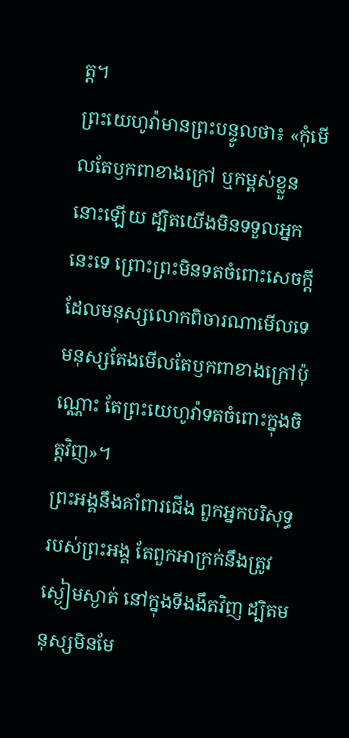ត្ត។
ព្រះយេហូវ៉ាមានព្រះបន្ទូលថា៖ «កុំមើលតែឫកពាខាងក្រៅ ឬកម្ពស់ខ្លួននោះឡើយ ដ្បិតយើងមិនទទួលអ្នកនេះទេ ព្រោះព្រះមិនទតចំពោះសេចក្ដីដែលមនុស្សលោកពិចារណាមើលទេ មនុស្សតែងមើលតែឫកពាខាងក្រៅប៉ុណ្ណោះ តែព្រះយេហូវ៉ាទតចំពោះក្នុងចិត្តវិញ»។
ព្រះអង្គនឹងគាំពារជើង ពួកអ្នកបរិសុទ្ធរបស់ព្រះអង្គ តែពួកអាក្រក់នឹងត្រូវស្ងៀមស្ងាត់ នៅក្នុងទីងងឹតវិញ ដ្បិតមនុស្សមិនមែ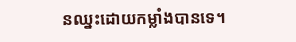នឈ្នះដោយកម្លាំងបានទេ។